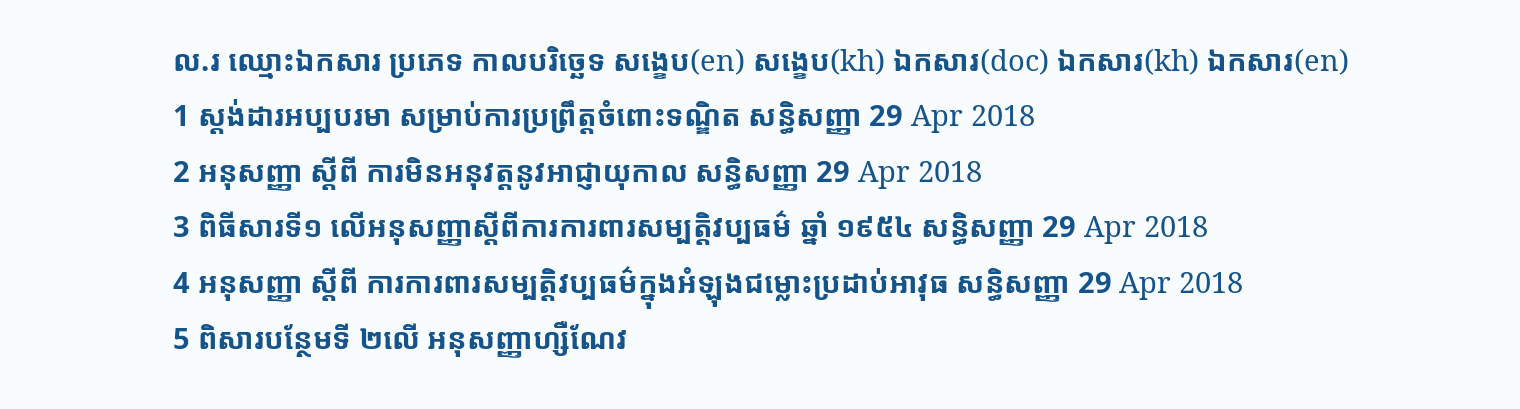ល.រ ឈ្មោះឯកសារ ប្រភេទ កាលបរិច្ឆេទ សង្ខេប(en) សង្ខេប(kh) ឯកសារ(doc) ឯកសារ(kh) ឯកសារ(en)
1 ស្តង់ដារអប្បបរមា សម្រាប់ការប្រព្រឹត្តចំពោះទណ្ឌិត សន្ធិសញ្ញា 29 Apr 2018
2 អនុសញ្ញា ស្តីពី ការមិនអនុវត្តនូវអាជ្ញាយុកាល សន្ធិសញ្ញា 29 Apr 2018
3 ពិធីសារទី១ លើអនុសញ្ញាស្តីពីការការពារសម្បត្តិវប្បធម៌ ឆ្នាំ ១៩៥៤ សន្ធិសញ្ញា 29 Apr 2018
4 អនុសញ្ញា ស្តីពី ការការពារសម្បត្តិវប្បធម៌ក្នុងអំឡុងជម្លោះប្រដាប់អាវុធ សន្ធិសញ្ញា 29 Apr 2018
5 ពិសារបន្ថែមទី ២លើ អនុសញ្ញាហ្សឺណែវ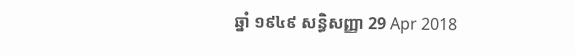ឆ្នាំ ១៩៤៩ សន្ធិសញ្ញា 29 Apr 2018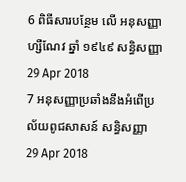6 ពិធីសារបន្ថែម លើ អនុសញ្ញាហ្សឺណែវ ឆ្នាំ ១៩៤៩ សន្ធិសញ្ញា 29 Apr 2018
7 អនុសញ្ញាប្រឆាំងនឹងអំពើប្រល័យពូជសាសន៍ សន្ធិសញ្ញា 29 Apr 2018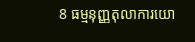8 ធម្មនុញ្ញតុលាការយោ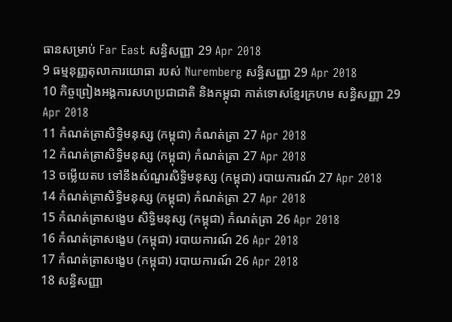ធានសម្រាប់ Far East សន្ធិសញ្ញា 29 Apr 2018
9 ធម្មនុញ្ញតុលាការយោធា របស់ Nuremberg សន្ធិសញ្ញា 29 Apr 2018
10 កិច្ចព្រៀងអង្គការសហប្រជាជាតិ និងកម្ពុជា កាត់ទោសខ្មែរក្រហម សន្ធិសញ្ញា 29 Apr 2018
11 កំណត់ត្រាសិទ្ធិមនុស្ស (កម្ពុជា) កំណត់ត្រា 27 Apr 2018
12 កំណត់ត្រាសិទ្ធិមនុស្ស (កម្ពុជា) កំណត់ត្រា 27 Apr 2018
13 ចម្លើយតប ទៅនឹងសំណួរសិទ្ធិមនុស្ស (កម្ពុជា) របាយការណ៍ 27 Apr 2018
14 កំណត់ត្រាសិទ្ធិមនុស្ស (កម្ពុជា) កំណត់ត្រា 27 Apr 2018
15 កំណត់ត្រាសង្ខេប សិទ្ធិមនុស្ស (កម្ពុជា) កំណត់ត្រា 26 Apr 2018
16 កំណត់ត្រាសង្ខេប (កម្ពុជា) របាយការណ៍ 26 Apr 2018
17 កំណត់ត្រាសង្ខេប (កម្ពុជា) របាយការណ៍ 26 Apr 2018
18 សន្ធិសញ្ញា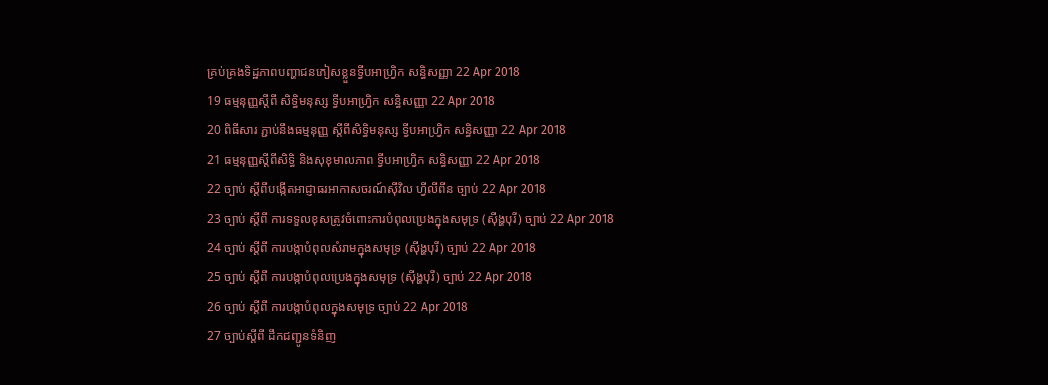គ្រប់គ្រងទិដ្ឋភាពបញ្ហាជនភៀសខ្លួនទ្វីបអាហ្រ្វិក សន្ធិសញ្ញា 22 Apr 2018
19 ធម្មនុញ្ញស្តីពី សិទ្ធិមនុស្ស ទ្វីបអាហ្រ្វិក សន្ធិសញ្ញា 22 Apr 2018
20 ពិធីសារ ភ្ជាប់នឹងធម្មនុញ្ញ ស្តីពីសិទ្ធិមនុស្ស ទ្វីបអាហ្រ្វិក សន្ធិសញ្ញា 22 Apr 2018
21 ធម្មនុញ្ញស្តីពីសិទ្ធិ និងសុខុមាលភាព ទ្វីបអាហ្រ្វិក សន្ធិសញ្ញា 22 Apr 2018
22 ច្បាប់ ស្តីពីបង្កើតអាជ្ញាធរអាកាសចរណ៍ស៊ីវិល ហ្វីលីពីន ច្បាប់ 22 Apr 2018
23 ច្បាប់ ស្តីពី ការទទួលខុសត្រូវចំពោះការបំពុលប្រេងក្នុងសមុទ្រ (ស៊ីង្ហបុរី) ច្បាប់ 22 Apr 2018
24 ច្បាប់ ស្តីពី ការបង្កាបំពុលសំរាមក្នុងសមុទ្រ (ស៊ីង្ហបុរី) ច្បាប់ 22 Apr 2018
25 ច្បាប់ ស្តីពី ការបង្កាបំពុលប្រេងក្នុងសមុទ្រ (ស៊ីង្ហបុរី) ច្បាប់ 22 Apr 2018
26 ច្បាប់ ស្តីពី ការបង្កាបំពុលក្នុងសមុទ្រ ច្បាប់ 22 Apr 2018
27 ច្បាប់ស្តីពី ដឹកជញ្ជូនទំនិញ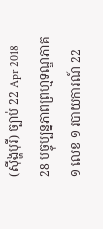(ស៊ីង្ហបុរី) ច្បាប់ 22 Apr 2018
28 បច្ចុប្បន្នភាពព្រហ្មទណ្ឌភាគ១ លេខ ១ របាយការណ៍ 22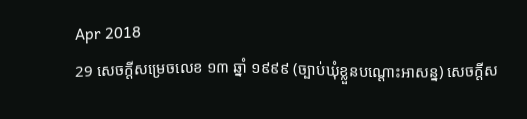Apr 2018
29 សេចក្តីសម្រេចលេខ ១៣ ឆ្នាំ ១៩៩៩ (ច្បាប់ឃុំខ្លួនបណ្តោះអាសន្ន) សេចក្តីស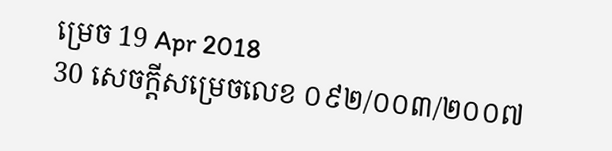ម្រេច 19 Apr 2018
30 សេចក្តីសម្រេចលេខ ០៩២/០០៣/២០០៧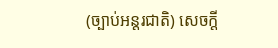(ច្បាប់អន្តរជាតិ) សេចក្តី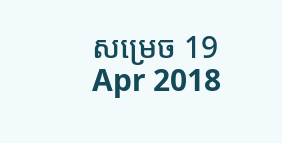សម្រេច 19 Apr 2018